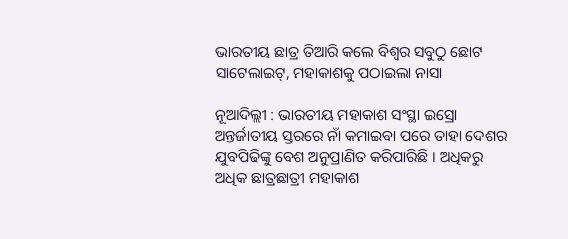ଭାରତୀୟ ଛାତ୍ର ତିଆରି କଲେ ବିଶ୍ୱର ସବୁଠୁ ଛୋଟ ସାଟେଲାଇଟ୍, ମହାକାଶକୁ ପଠାଇଲା ନାସା

ନୂଆଦିଲ୍ଲୀ : ଭାରତୀୟ ମହାକାଶ ସଂସ୍ଥା ଇସ୍ରୋ ଅନ୍ତର୍ଜାତୀୟ ସ୍ତରରେ ନାଁ କମାଇବା ପରେ ତାହା ଦେଶର ଯୁବପିଢିଙ୍କୁ ବେଶ ଅନୁପ୍ରାଣିତ କରିପାରିଛି । ଅଧିକରୁ ଅଧିକ ଛାତ୍ରଛାତ୍ରୀ ମହାକାଶ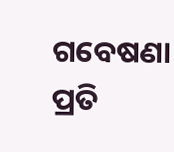ଗବେଷଣା ପ୍ରତି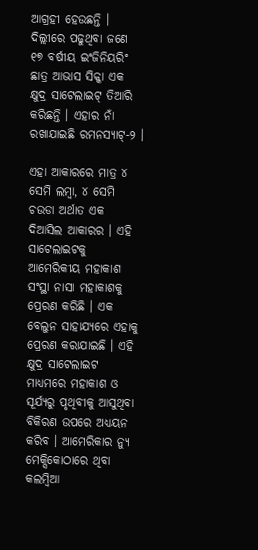ଆଗ୍ରହୀ ହେଉଛନ୍ତି । ଦିଲ୍ଲୀରେ ପଢୁଥିବା ଜଣେ ୧୭ ବର୍ଷୀୟ ଇଂଜିନିୟରିଂ ଛାତ୍ର ଆଭାସ ସିକ୍କା ଏକ କ୍ଷୁଦ୍ର ସାଟେଲାଇଟ୍ ତିଆରି କରିଛନ୍ତି । ଏହାର ନାଁ ରଖାଯାଇଛି ରମନସ୍ୟାଟ୍-୨ ।

ଏହା ଆକାରରେ ମାତ୍ର ୪ ସେମି ଲମ୍ବା, ୪ ସେମି ଚଉଡା ଅର୍ଥାତ ଏକ ଦିଆସିଲ ଆକାରର । ଏହି ସାଟେଲାଇଟକୁ ଆମେରିକୀୟ ମହାକାଶ ସଂସ୍ଥା ନାସା ମହାକାଶକୁ ପ୍ରେରଣ କରିଛି । ଏକ ବେଲୁନ ସାହାଯ୍ୟରେ ଏହାକୁ ପ୍ରେରଣ କରାଯାଇଛି । ଏହି କ୍ଷୁଦ୍ର ସାଟେଲାଇଟ ମାଧ୍ୟମରେ ମହାକାଶ ଓ ସୂର୍ଯ୍ୟରୁ ପୃଥିବୀକୁ ଆସୁଥିବା ବିକିରଣ ଉପରେ ଅଧ୍ୟୟନ କରିବ । ଆମେରିକାର ନ୍ୟୁ ମେକ୍ସିକୋଠାରେ ଥିବା କଲମ୍ବିଆ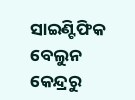ସାଇଣ୍ଟିଫିକ ବେଲୁନ କେନ୍ଦ୍ରରୁ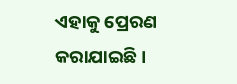ଏହାକୁ ପ୍ରେରଣ କରାଯାଇଛି ।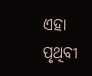ଏହା ପୃଥିବୀ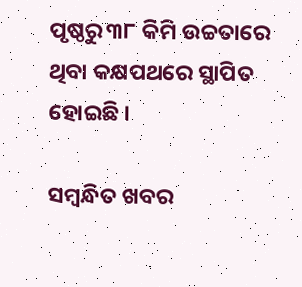ପୃଷ୍ଠରୁ ୩୮ କିମି ଉଚ୍ଚତାରେ ଥିବା କକ୍ଷପଥରେ ସ୍ଥାପିତ ହୋଇଛି ।

ସମ୍ବନ୍ଧିତ ଖବର